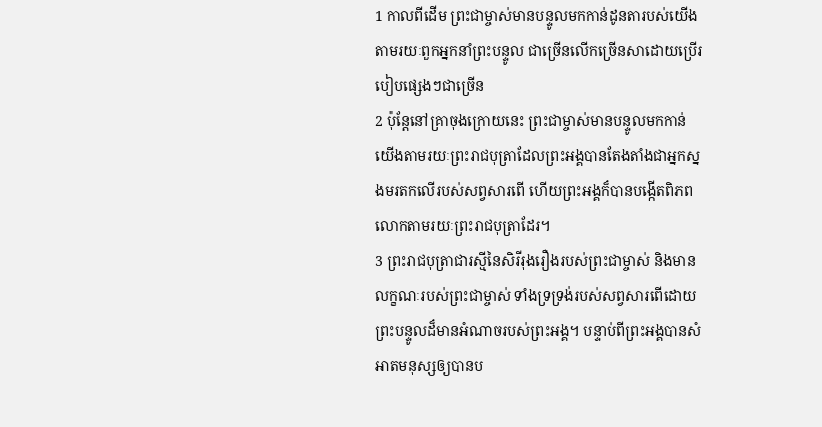1 កាលពីដើម ព្រះជាម្ចាស់មានបន្ទូលមកកាន់ដូនតារបស់យើងតាមរយៈពួកអ្នកនាំព្រះបន្ទូល ជាច្រើនលើកច្រើនសាដោយប្រើរបៀបផ្សេងៗជាច្រើន
2 ប៉ុន្ដែនៅគ្រាចុងក្រោយនេះ ព្រះជាម្ចាស់មានបន្ទូលមកកាន់យើងតាមរយៈព្រះរាជបុត្រាដែលព្រះអង្គបានតែងតាំងជាអ្នកស្នងមរតកលើរបស់សព្វសារពើ ហើយព្រះអង្គក៏បានបង្កើតពិភពលោកតាមរយៈព្រះរាជបុត្រាដែរ។
3 ព្រះរាជបុត្រាជារស្មីនៃសិរីរុងរឿងរបស់ព្រះជាម្ចាស់ និងមានលក្ខណៈរបស់ព្រះជាម្ចាស់ ទាំងទ្រទ្រង់របស់សព្វសារពើដោយព្រះបន្ទូលដ៏មានអំណាចរបស់ព្រះអង្គ។ បន្ទាប់ពីព្រះអង្គបានសំអាតមនុស្សឲ្យបានប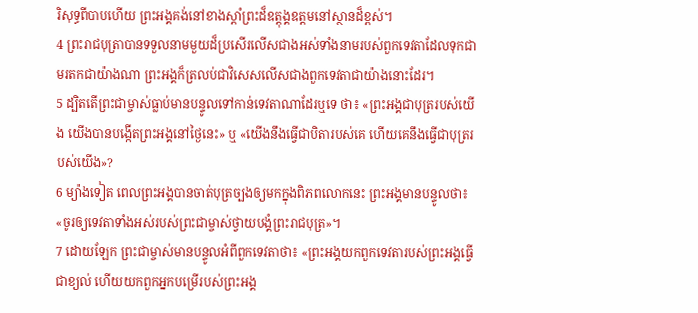រិសុទ្ធពីបាបហើយ ព្រះអង្គគង់នៅខាងស្តាំព្រះដ៏ឧត្ដុង្គឧត្ដមនៅស្ថានដ៏ខ្ពស់។
4 ព្រះរាជបុត្រាបានទទួលនាមមួយដ៏ប្រសើរលើសជាងអស់ទាំងនាមរបស់ពួកទេវតាដែលទុកជាមរតកជាយ៉ាងណា ព្រះអង្គក៏ត្រលប់ជាវិសេសលើសជាងពួកទេវតាជាយ៉ាងនោះដែរ។
5 ដ្បិតតើព្រះជាម្ចាស់ធ្លាប់មានបន្ទូលទៅកាន់ទេវតាណាដែរឬទេ ថា៖ «ព្រះអង្គជាបុត្ររបស់យើង យើងបានបង្កើតព្រះអង្គនៅថ្ងៃនេះ» ឬ «យើងនឹងធ្វើជាបិតារបស់គេ ហើយគេនឹងធ្វើជាបុត្ររបស់យើង»?
6 ម្យ៉ាងទៀត ពេលព្រះអង្គបានចាត់បុត្រច្បងឲ្យមកក្នុងពិភពលោកនេះ ព្រះអង្គមានបន្ទូលថា៖ «ចូរឲ្យទេវតាទាំងអស់របស់ព្រះជាម្ចាស់ថ្វាយបង្គំព្រះរាជបុត្រ»។
7 ដោយឡែក ព្រះជាម្ចាស់មានបន្ទូលអំពីពួកទេវតាថា៖ «ព្រះអង្គយកពួកទេវតារបស់ព្រះអង្គធ្វើជាខ្យល់ ហើយយកពួកអ្នកបម្រើរបស់ព្រះអង្គ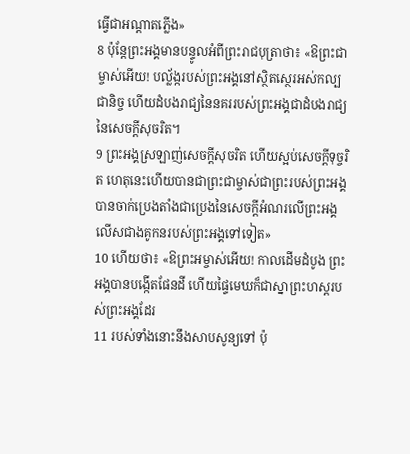ធ្វើជាអណ្ដាតភ្លើង»
8 ប៉ុន្ដែព្រះអង្គមានបន្ទូលអំពីព្រះរាជបុត្រាថា៖ «ឱព្រះជាម្ចាស់អើយ! បល្ល័ង្ករបស់ព្រះអង្គនៅស្ថិតស្ថេរអស់កល្បជានិច្ច ហើយដំបងរាជ្យនៃនគររបស់ព្រះអង្គជាដំបងរាជ្យនៃសេចក្ដីសុចរិត។
9 ព្រះអង្គស្រឡាញ់សេចក្ដីសុចរិត ហើយស្អប់សេចក្ដីទុច្ចរិត ហេតុនេះហើយបានជាព្រះជាម្ចាស់ជាព្រះរបស់ព្រះអង្គបានចាក់ប្រេងតាំងជាប្រេងនៃសេចក្ដីអំណរលើព្រះអង្គ លើសជាងគូកនរបស់ព្រះអង្គទៅទៀត»
10 ហើយថា៖ «ឱព្រះអម្ចាស់អើយ! កាលដើមដំបូង ព្រះអង្គបានបង្កើតផែនដី ហើយផ្ទៃមេឃក៏ជាស្នាព្រះហស្ដរបស់ព្រះអង្គដែរ
11 របស់ទាំងនោះនឹងសាបសូន្យទៅ ប៉ុ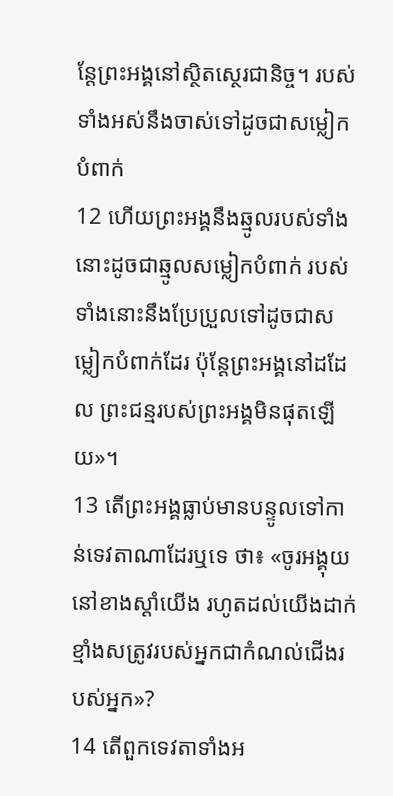ន្ដែព្រះអង្គនៅស្ថិតស្ថេរជានិច្ច។ របស់ទាំងអស់នឹងចាស់ទៅដូចជាសម្លៀកបំពាក់
12 ហើយព្រះអង្គនឹងឆ្មូលរបស់ទាំងនោះដូចជាឆ្មូលសម្លៀកបំពាក់ របស់ទាំងនោះនឹងប្រែប្រួលទៅដូចជាសម្លៀកបំពាក់ដែរ ប៉ុន្ដែព្រះអង្គនៅដដែល ព្រះជន្មរបស់ព្រះអង្គមិនផុតឡើយ»។
13 តើព្រះអង្គធ្លាប់មានបន្ទូលទៅកាន់ទេវតាណាដែរឬទេ ថា៖ «ចូរអង្គុយនៅខាងស្ដាំយើង រហូតដល់យើងដាក់ខ្មាំងសត្រូវរបស់អ្នកជាកំណល់ជើងរបស់អ្នក»?
14 តើពួកទេវតាទាំងអ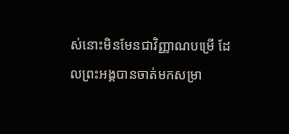ស់នោះមិនមែនជាវិញ្ញាណបម្រើ ដែលព្រះអង្គបានចាត់មកសម្រា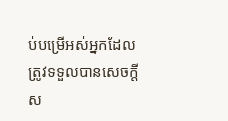ប់បម្រើអស់អ្នកដែលត្រូវទទួលបានសេចក្ដីស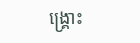ង្រ្គោះ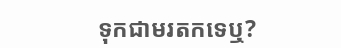ទុកជាមរតកទេឬ?